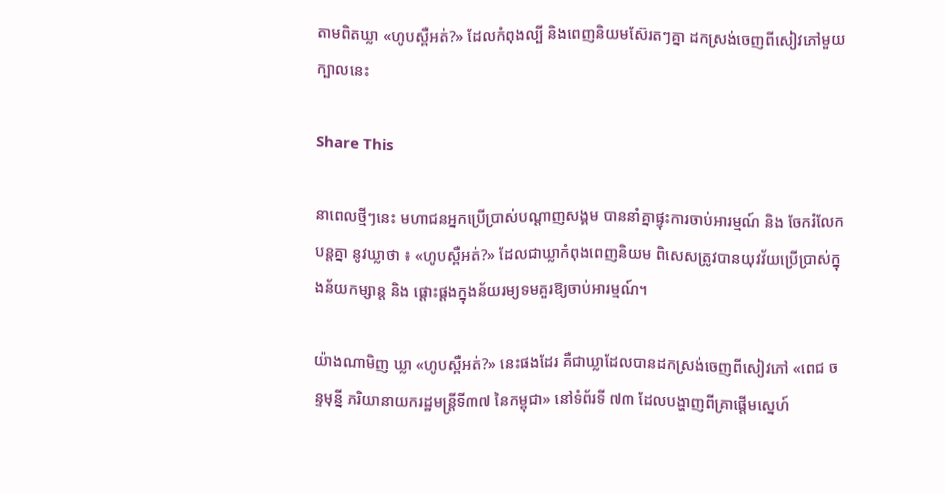តាមពិតឃ្លា «ហូបស្ពឺអត់?» ដែលកំពុងល្បី និងពេញនិយមស៊ែរតៗគ្នា ដកស្រង់ចេញពីសៀវភៅមួយក្បាលនេះ

Share This

នាពេលថ្មីៗនេះ មហាជនអ្នកប្រើប្រាស់បណ្ដាញសង្គម បាននាំគ្នាផ្ទុះការចាប់អារម្មណ៍ និង ចែករំលែកបន្តគ្នា នូវឃ្លាថា ៖ «ហូបស្ពឺអត់?» ដែលជាឃ្លាកំពុងពេញនិយម ពិសេសត្រូវបានយុវវ័យប្រើប្រាស់ក្នុងន័យកម្សាន្ត និង ផ្ដោះផ្ដងក្នុងន័យរម្យទមគួរឱ្យចាប់អារម្មណ៍។

យ៉ាងណាមិញ ឃ្លា «ហូបស្ពឺអត់?» នេះផងដែរ គឺជាឃ្លាដែលបានដកស្រង់ចេញពីសៀវភៅ «ពេជ ចន្ទមុន្នី ភរិយានាយករដ្ឋមន្ត្រីទី៣៧ នៃកម្ពុជា» នៅទំព័រទី ៧៣ ដែលបង្ហាញពីគ្រាផ្ដើមស្នេហ៍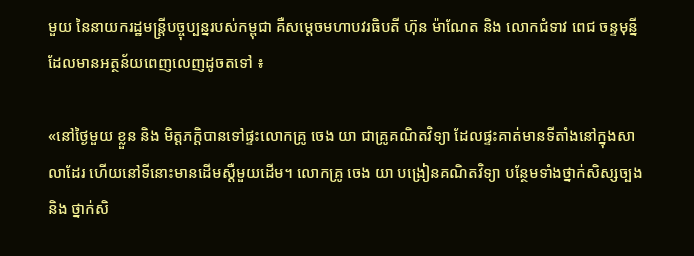មួយ នៃនាយករដ្ឋមន្ត្រីបច្ចុប្បន្នរបស់កម្ពុជា គឺសម្ដេចមហាបវរធិបតី ហ៊ុន ម៉ាណែត និង លោកជំទាវ ពេជ ចន្ទមុន្នី ដែលមានអត្ថន័យពេញលេញដូចតទៅ ៖

«នៅថ្ងៃមួយ ខ្លួន និង មិត្តភក្តិបានទៅផ្ទះលោកគ្រូ ចេង យា ជាគ្រូគណិតវិទ្យា ដែលផ្ទះគាត់មានទីតាំងនៅក្នុងសាលាដែរ ហើយនៅទីនោះមានដើមស្ដឺមួយដើម។ លោកគ្រូ ចេង យា បង្រៀនគណិតវិទ្យា បន្ថែមទាំងថ្នាក់សិស្សច្បង និង ថ្នាក់សិ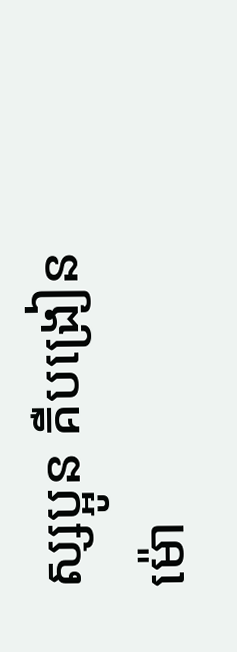ស្សប្អូន គឺបង្រៀនម៉ោ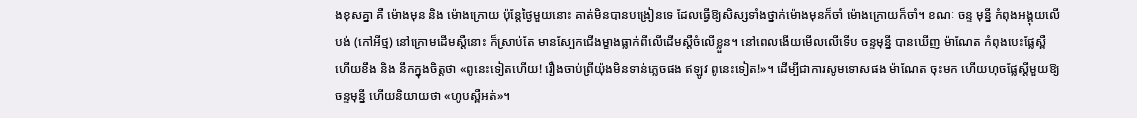ងខុសគ្នា គឺ ម៉ោងមុន និង ម៉ោងក្រោយ ប៉ុន្តែថ្ងៃមួយនោះ គាត់មិនបានបង្រៀនទេ ដែលធ្វើឱ្យសិស្សទាំងថ្នាក់ម៉ោងមុនក៏ចាំ ម៉ោងក្រោយក៏ចាំ។ ខណៈ ចន្ទ មុន្នី កំពុងអង្គុយលើបង់ (កៅអីថ្ម) នៅក្រោមដើមស្ដឺនោះ ក៏ស្រាប់តែ មានស្បែកជើងម្ខាងធ្លាក់ពីលើដើមស្តឺចំលើខ្លួន។ នៅពេលងើយមើលលើទើប ចន្ទមុន្នី បានឃើញ ម៉ាណែត កំពុងបេះផ្លែស្ពឺ ហើយខឹង និង នឹកក្នុងចិត្តថា «ពូនេះទៀតហើយ! រឿងចាប់ព្រីយ៉ុងមិនទាន់ភ្លេចផង ឥឡូវ ពូនេះទៀត!»។ ដើម្បីជាការសូមទោសផង ម៉ាណែត ចុះមក ហើយហុចផ្លែស្តីមួយឱ្យ ចន្ទមុន្នី ហើយនិយាយថា «ហូបស្ពឺអត់»។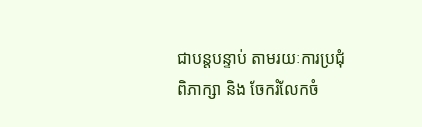ជាបន្តបន្ទាប់ តាមរយៈការប្រជុំពិភាក្សា និង ចែករំលែកចំ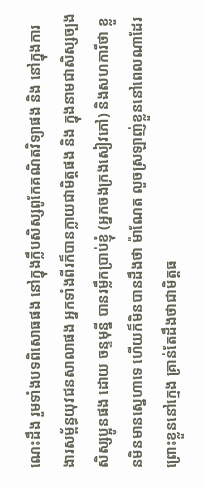ណេះដឹង រួមទាំងបទពិសោធផង នៅក្នុងក្លឹបសិស្សពូកែគណិតវិទ្យាផង និង នៅក្នុងការងារសម្ព័ន្ធយុវជនសាលាផង អ្នកទាំងពីរក៏បានក្លាយជាមិត្តផង និង ក្នុងនាមជាសិស្សច្បងសិស្សប្អូនផង ដោយ ចន្ទមុន្នី បានរម្លឹកប្រាប់ខ្ញុំ (អ្នកចងក្រងសៀវភៅ) និងសហការីថា ខ្លួនមិនមានស្នេហាទេ ហើយក៏មិនបានដឹងថា ម៉ាណែត លួចស្រឡាញ់ខ្លួននៅពេលណាដែរ ព្រោះខ្លួននៅក្មេង គ្រាន់តែដឹងថាជាមិត្តធ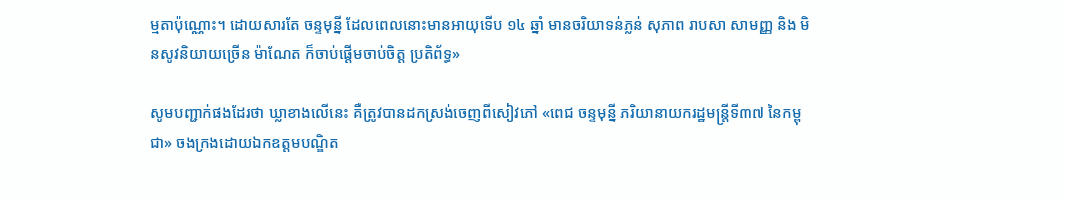ម្មតាប៉ុណ្ណោះ។ ដោយសារតែ ចន្ទមុន្នី ដែលពេលនោះមានអាយុទើប ១៤ ឆ្នាំ មានចរិយាទន់ភ្លន់ សុភាព រាបសា សាមញ្ញ និង មិនសូវនិយាយច្រើន ម៉ាណែត ក៏ចាប់ផ្តើមចាប់ចិត្ត ប្រតិព័ទ្ធ»

សូមបញ្ជាក់ផងដែរថា ឃ្លាខាងលើនេះ គឺត្រូវបានដកស្រង់ចេញពីសៀវភៅ «ពេជ ចន្ទមុន្នី ភរិយានាយករដ្ឋមន្ត្រីទី៣៧ នៃកម្ពុជា» ចងក្រងដោយឯកឧត្តមបណ្ឌិត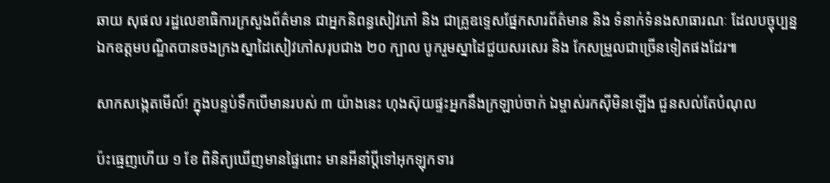ឆាយ សុផល រដ្ឋលេខាធិការក្រសួងព័ត៌មាន ជាអ្នកនិពន្ធសៀវភៅ និង ជាគ្រូឧទ្ទេសផ្នែកសារព័ត៌មាន និង ទំនាក់ទំនងសាធារណៈ ដែលបច្ចុប្បន្ន ឯកឧត្តមបណ្ឌិតបានចងក្រងស្នាដៃសៀវភៅសរុបជាង ២០ ក្បាល បូករួមស្នាដៃជួយសរសេរ និង កែសម្រួលជាច្រើនទៀតផងដែរ៕

សាកសង្កេតមើល៍! ក្នុងបន្ទប់ទឹកបើមានរបស់ ៣ យ៉ាងនេះ ហុងស៊ុយផ្ទះអ្នកនឹងក្រឡាប់ចាក់ ឯម្ចាស់រកស៊ីមិនឡើង ជួនសល់តែបំណុល

ប៉ះធ្មេញហើយ ១ ខែ ពិនិត្យឃើញមានផ្ទៃពោះ មានអីនាំប្ដីទៅអុកឡុកទារ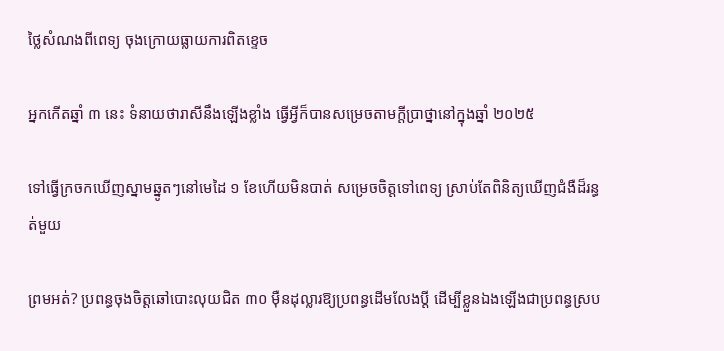ថ្លៃសំណងពីពេទ្យ ចុងក្រោយធ្លាយការពិតខ្ទេច

អ្នកកើតឆ្នាំ ៣ នេះ ទំនាយថារាសីនឹងឡើងខ្លាំង ធ្វើអ្វីក៏បានសម្រេចតាមក្ដីប្រាថ្នានៅក្នុងឆ្នាំ ២០២៥

ទៅធ្វើក្រចកឃើញស្នាមឆ្នូតៗនៅមេដៃ ១ ខែហើយមិនបាត់ សម្រេចចិត្តទៅពេទ្យ ស្រាប់តែពិនិត្យឃើញជំងឺដ៏រន្ធត់មួយ

ព្រមអត់? ប្រពន្ធចុងចិត្តឆៅបោះលុយជិត ៣០ ម៉ឺនដុល្លារឱ្យប្រពន្ធដើមលែងប្តី ដើម្បីខ្លួនឯងឡើងជាប្រពន្ធស្រប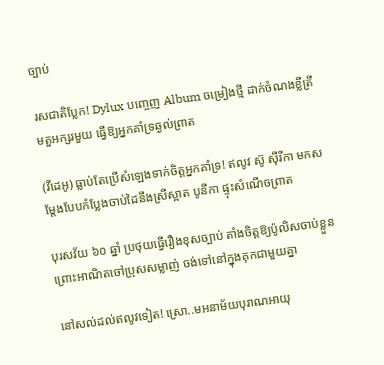ច្បាប់

រសជាតិប្លែក! Dylux បញ្ចេញ Album ចម្រៀងថ្មី ដាក់ចំណងខ្លីត្រឹមតួអក្សរមួយ ធ្វើឱ្យអ្នកគាំទ្រឆ្ងល់ព្រាត

(វីដេអូ) ធ្លាប់តែប្រើសំឡេងទាក់ចិត្តអ្នកគាំទ្រ! ឥលូវ ស៊ូ ស៊ីរីកា មកសម្តែងបែបកំប្លែងចាប់ដៃនឹងស្រីស្អាត បូនីកា ផ្ទុះសំណើចព្រាត

បុរសវ័យ ៦០ ឆ្នាំ ប្រថុយធ្វើរឿងខុសច្បាប់ តាំងចិត្តឱ្យប៉ូលិសចាប់ខ្លួន ព្រោះអាណិតចៅប្រុសសម្លាញ់ ចង់ទៅនៅក្នុងគុកជាមួយគ្នា

នៅសល់ដល់ឥលូវទៀត! ស្រោ..មអនាម័យបុរាណអាយុ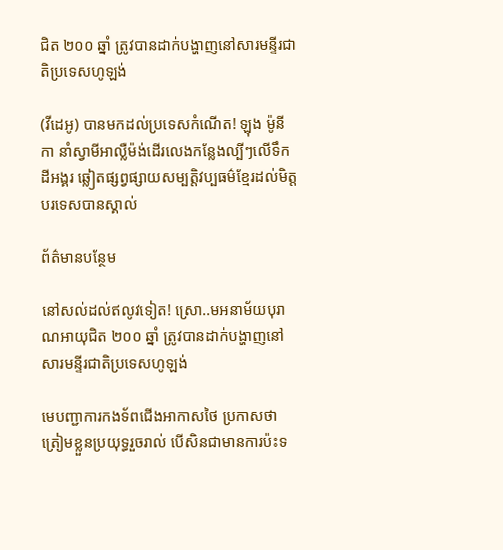ជិត ២០០ ឆ្នាំ ត្រូវបានដាក់បង្ហាញនៅសារមន្ទីរជាតិប្រទេសហូឡង់

(វីដេអូ) បានមកដល់ប្រទេសកំណើត! ឡុង ម៉ូនីកា នាំស្វាមីអាល្លឺម៉ង់ដើរលេងកន្លែងល្បីៗលើទឹកដីអង្គរ ឆ្លៀតផ្សព្វផ្សាយសម្បត្តិវប្បធម៌ខ្មែរដល់មិត្តបរទេសបានស្គាល់

ព័ត៌មានបន្ថែម

នៅសល់ដល់ឥលូវទៀត! ស្រោ..មអនាម័យបុរាណអាយុជិត ២០០ ឆ្នាំ ត្រូវបានដាក់បង្ហាញនៅសារមន្ទីរជាតិប្រទេសហូឡង់

មេបញ្ជាការកងទ័ពជើងអាកាសថៃ ប្រកាសថាត្រៀមខ្លួនប្រយុទ្ធរួចរាល់ បើសិនជាមានការប៉ះទ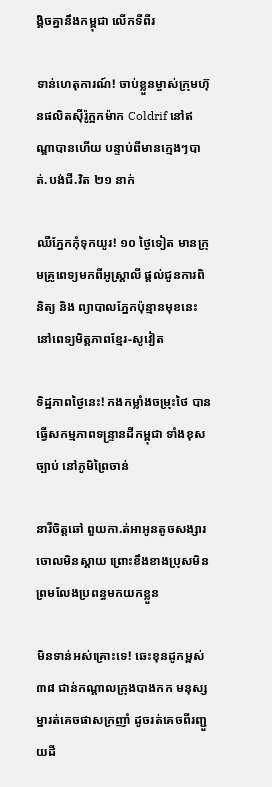ង្គិចគ្នានឹងកម្ពុជា លើកទីពីរ

ទាន់ហេតុការណ៍! ចាប់ខ្លួនម្ចាស់ក្រុមហ៊ុនផលិតស៊ីរ៉ូក្អកម៉ាក Coldrif នៅឥណ្ឌាបានហើយ បន្ទាប់ពីមានក្មេងៗបាត់.បង់ជី.វិត ២១ នាក់

ឈឺភ្នែកកុំទុកយូរ! ១០ ថ្ងៃទៀត មានក្រុមគ្រូពេទ្យមកពីអូស្ត្រាលី ផ្តល់ជូនការពិនិត្យ និង ព្យាបាលភ្នែកប៉ុន្មានមុខនេះ នៅពេទ្យមិត្តភាពខ្មែរ-សូវៀត

ទិដ្ឋភាពថ្ងៃនេះ! កងកម្លាំងចម្រុះថៃ បានធ្វើសកម្មភាពទន្ទ្រានដីកម្ពុជា ទាំងខុសច្បាប់ នៅភូមិព្រៃចាន់

នារីចិត្តឆៅ ពួយកា.ត់អាអូនតូចសង្សារចោលមិនស្ដាយ ព្រោះខឹងខាងប្រុសមិនព្រមលែងប្រពន្ធមកយកខ្លួន

មិនទាន់អស់គ្រោះទេ! ឆេះខុនដូកម្ពស់ ៣៨ ជាន់កណ្ដាលក្រុងបាងកក មនុស្សម្នារត់គេចផាសក្រញាំ ដូចរត់គេចពីរញ្ជួយដី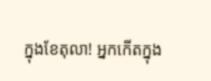ក្នុងខែតុលា! អ្នកកើតក្នុង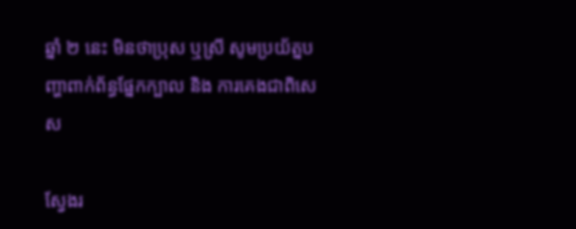ឆ្នាំ ២ នេះ មិនថាប្រុស ឬស្រី សូមប្រយ័ត្នបញ្ហាពាក់ព័ន្ធផ្នែកក្បាល និង ការគេងជាពិសេស

ស្វែងរ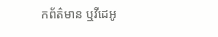កព័ត៌មាន ឬវីដេអូ